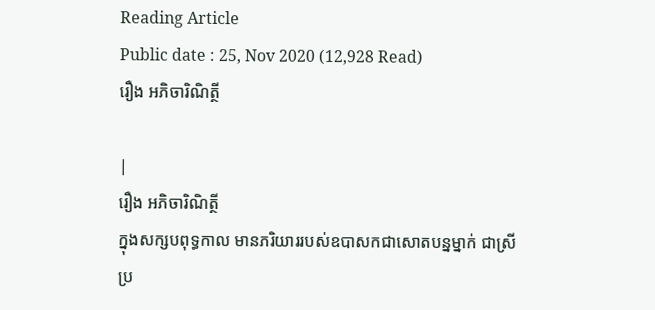Reading Article
Public date : 25, Nov 2020 (12,928 Read)
រឿង អភិចារិណិត្ថី

|
រឿង អភិចារិណិត្ថី
ក្នុងសក្សបពុទ្ធកាល មានភរិយាររបស់ឧបាសកជាសោតបន្នម្នាក់ ជាស្រីប្រ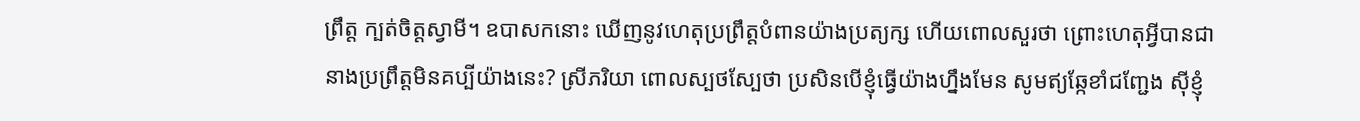ព្រឹត្ត ក្បត់ចិត្តស្វាមី។ ឧបាសកនោះ ឃើញនូវហេតុប្រព្រឹត្តបំពានយ៉ាងប្រត្យក្ស ហើយពោលសួរថា ព្រោះហេតុអ្វីបានជានាងប្រព្រឹត្តមិនគប្បីយ៉ាងនេះ? ស្រីភរិយា ពោលស្បថស្បែថា ប្រសិនបើខ្ញុំធ្វើយ៉ាងហ្នឹងមែន សូមឥ្យឆ្កែខាំជញ្ជែង ស៊ីខ្ញុំ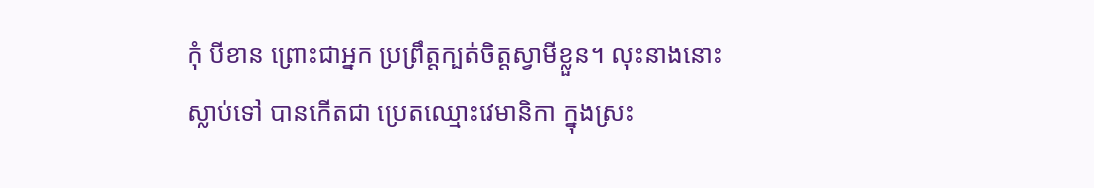កុំ បីខាន ព្រោះជាអ្នក ប្រព្រឹត្តក្បត់ចិត្តស្វាមីខ្លួន។ លុះនាងនោះស្លាប់ទៅ បានកើតជា ប្រេតឈ្មោះវេមានិកា ក្នុងស្រះ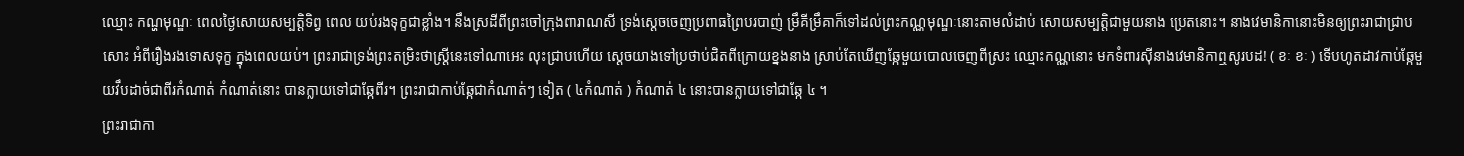ឈ្មោះ កណ្ហមុណ្ឌៈ ពេលថ្ងៃសោយសម្បត្តិទិព្វ ពេល យប់រងទុក្ខជាខ្លាំង។ នឹងស្រដីពីព្រះចៅក្រុងពារាណសី ទ្រង់ស្ដេចចេញប្រពាធព្រៃបរបាញ់ ម្រឹគីម្រឹគាក៏ទៅដល់ព្រះកណ្ណមុណ្ឌៈនោះតាមលំដាប់ សោយសម្បត្តិជាមួយនាង ប្រេតនោះ។ នាងវេមានិកានោះមិនឲ្យព្រះរាជាជ្រាបសោះ អំពីរឿងរងទោសទុក្ខ ក្នុងពេលយប់។ ព្រះរាជាទ្រង់ព្រះតម្រិះថាស្ដ្រីនេះទៅណាអេះ លុះជ្រាបហើយ ស្ដេចយាងទៅប្រថាប់ជិតពីក្រោយខ្នងនាង ស្រាប់តែឃើញឆ្កែមួយបោលចេញពីស្រះ ឈ្មោះកណ្ណនោះ មកទំពារស៊ីនាងវេមានិកាឮសូរបដ! ( ខៈ ខៈ ) ទើបហូតដាវកាប់ឆ្កែមួយវឹបដាច់ជាពីរកំណាត់ កំណាត់នោះ បានក្លាយទៅជាឆ្កែពីរ។ ព្រះរាជាកាប់ឆ្កែជាកំណាត់ៗ ទៀត ( ៤កំណាត់ ) កំណាត់ ៤ នោះបានក្លាយទៅជាឆ្កែ ៤ ។
ព្រះរាជាកា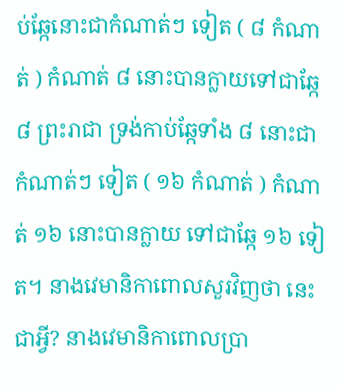ប់ឆ្កែនោះជាកំណាត់ៗ ទៀត ( ៨ កំណាត់ ) កំណាត់ ៨ នោះបានក្លាយទៅជាឆ្កែ ៨ ព្រះរាជា ទ្រង់កាប់ឆ្កែទាំង ៨ នោះជាកំណាត់ៗ ទៀត ( ១៦ កំណាត់ ) កំណាត់ ១៦ នោះបានក្លាយ ទៅជាឆ្កែ ១៦ ទៀត។ នាងវេមានិកាពោលសួរវិញថា នេះជាអ្វី? នាងវេមានិកាពោលប្រា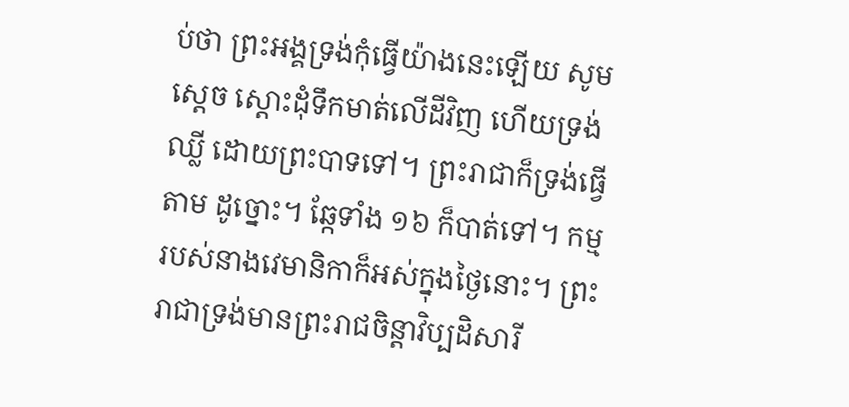ប់ថា ព្រះអង្គទ្រង់កុំធ្វើយ៉ាងនេះឡើយ សូមស្ដេច ស្ដោះដុំទឹកមាត់លើដីវិញ ហើយទ្រង់ឈ្លី ដោយព្រះបាទទៅ។ ព្រះរាជាក៏ទ្រង់ធ្វើតាម ដូច្នោះ។ ឆ្កែទាំង ១៦ ក៏បាត់ទៅ។ កម្មរបស់នាងវេមានិកាក៏អស់ក្នុងថ្ងៃនោះ។ ព្រះរាជាទ្រង់មានព្រះរាជចិន្ដាវិប្បដិសារី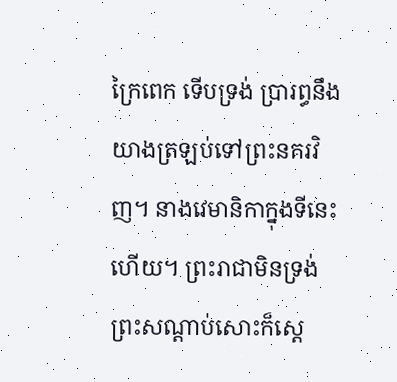ក្រៃពេក ទើបទ្រង់ ប្រារព្ធនឹងយាងត្រឡប់ទៅព្រះនគរវិញ។ នាងវេមានិកាក្នុងទីនេះហើយ។ ព្រះរាជាមិនទ្រង់ ព្រះសណ្ដាប់សោះក៏ស្ដេ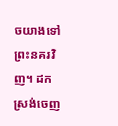ចយាងទៅព្រះនគរវិញ។ ដកស្រង់ចេញ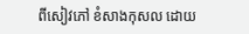ពីសៀវភៅ ខំសាងកុសល ដោយ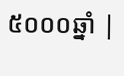៥០០០ឆ្នាំ |